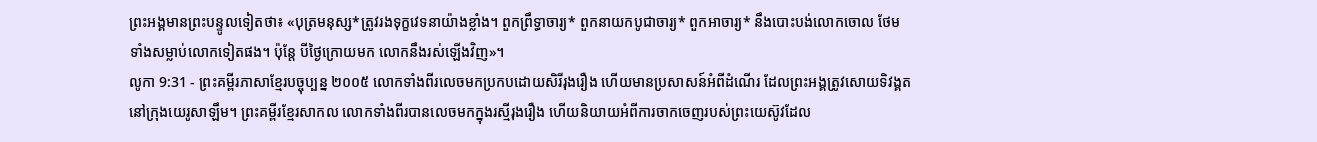ព្រះអង្គមានព្រះបន្ទូលទៀតថា៖ «បុត្រមនុស្ស*ត្រូវរងទុក្ខវេទនាយ៉ាងខ្លាំង។ ពួកព្រឹទ្ធាចារ្យ* ពួកនាយកបូជាចារ្យ* ពួកអាចារ្យ* នឹងបោះបង់លោកចោល ថែមទាំងសម្លាប់លោកទៀតផង។ ប៉ុន្តែ បីថ្ងៃក្រោយមក លោកនឹងរស់ឡើងវិញ»។
លូកា 9:31 - ព្រះគម្ពីរភាសាខ្មែរបច្ចុប្បន្ន ២០០៥ លោកទាំងពីរលេចមកប្រកបដោយសិរីរុងរឿង ហើយមានប្រសាសន៍អំពីដំណើរ ដែលព្រះអង្គត្រូវសោយទិវង្គត នៅក្រុងយេរូសាឡឹម។ ព្រះគម្ពីរខ្មែរសាកល លោកទាំងពីរបានលេចមកក្នុងរស្មីរុងរឿង ហើយនិយាយអំពីការចាកចេញរបស់ព្រះយេស៊ូវដែល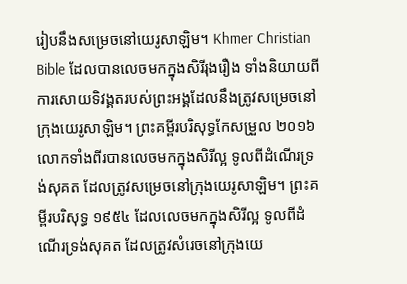រៀបនឹងសម្រេចនៅយេរូសាឡិម។ Khmer Christian Bible ដែលបានលេចមកក្នុងសិរីរុងរឿង ទាំងនិយាយពីការសោយទិវង្គតរបស់ព្រះអង្គដែលនឹងត្រូវសម្រេចនៅក្រុងយេរូសាឡិម។ ព្រះគម្ពីរបរិសុទ្ធកែសម្រួល ២០១៦ លោកទាំងពីរបានលេចមកក្នុងសិរីល្អ ទូលពីដំណើរទ្រង់សុគត ដែលត្រូវសម្រេចនៅក្រុងយេរូសាឡិម។ ព្រះគម្ពីរបរិសុទ្ធ ១៩៥៤ ដែលលេចមកក្នុងសិរីល្អ ទូលពីដំណើរទ្រង់សុគត ដែលត្រូវសំរេចនៅក្រុងយេ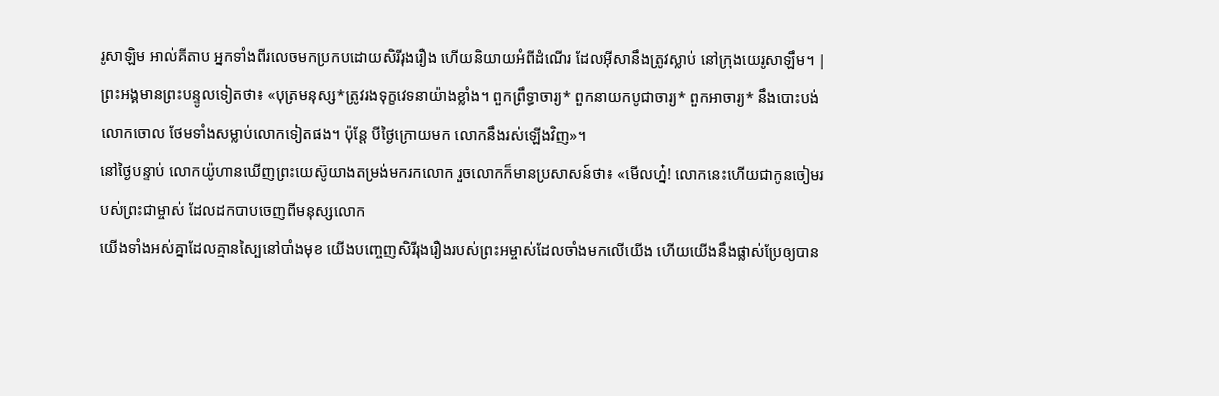រូសាឡិម អាល់គីតាប អ្នកទាំងពីរលេចមកប្រកបដោយសិរីរុងរឿង ហើយនិយាយអំពីដំណើរ ដែលអ៊ីសានឹងត្រូវស្លាប់ នៅក្រុងយេរូសាឡឹម។ |
ព្រះអង្គមានព្រះបន្ទូលទៀតថា៖ «បុត្រមនុស្ស*ត្រូវរងទុក្ខវេទនាយ៉ាងខ្លាំង។ ពួកព្រឹទ្ធាចារ្យ* ពួកនាយកបូជាចារ្យ* ពួកអាចារ្យ* នឹងបោះបង់លោកចោល ថែមទាំងសម្លាប់លោកទៀតផង។ ប៉ុន្តែ បីថ្ងៃក្រោយមក លោកនឹងរស់ឡើងវិញ»។
នៅថ្ងៃបន្ទាប់ លោកយ៉ូហានឃើញព្រះយេស៊ូយាងតម្រង់មករកលោក រួចលោកក៏មានប្រសាសន៍ថា៖ «មើលហ្ន៎! លោកនេះហើយជាកូនចៀមរបស់ព្រះជាម្ចាស់ ដែលដកបាបចេញពីមនុស្សលោក
យើងទាំងអស់គ្នាដែលគ្មានស្បៃនៅបាំងមុខ យើងបញ្ចេញសិរីរុងរឿងរបស់ព្រះអម្ចាស់ដែលចាំងមកលើយើង ហើយយើងនឹងផ្លាស់ប្រែឲ្យបាន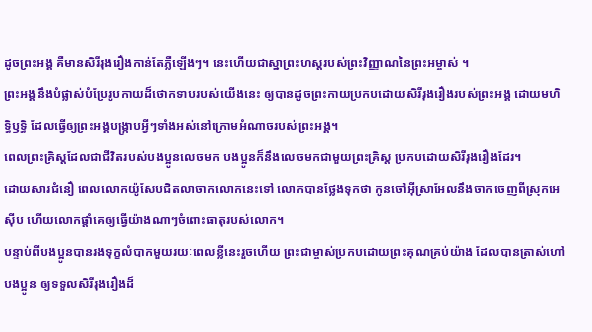ដូចព្រះអង្គ គឺមានសិរីរុងរឿងកាន់តែភ្លឺឡើងៗ។ នេះហើយជាស្នាព្រះហស្ដរបស់ព្រះវិញ្ញាណនៃព្រះអម្ចាស់ ។
ព្រះអង្គនឹងបំផ្លាស់បំប្រែរូបកាយដ៏ថោកទាបរបស់យើងនេះ ឲ្យបានដូចព្រះកាយប្រកបដោយសិរីរុងរឿងរបស់ព្រះអង្គ ដោយមហិទ្ធិឫទ្ធិ ដែលធ្វើឲ្យព្រះអង្គបង្ក្រាបអ្វីៗទាំងអស់នៅក្រោមអំណាចរបស់ព្រះអង្គ។
ពេលព្រះគ្រិស្តដែលជាជីវិតរបស់បងប្អូនលេចមក បងប្អូនក៏នឹងលេចមកជាមួយព្រះគ្រិស្ត ប្រកបដោយសិរីរុងរឿងដែរ។
ដោយសារជំនឿ ពេលលោកយ៉ូសែបជិតលាចាកលោកនេះទៅ លោកបានថ្លែងទុកថា កូនចៅអ៊ីស្រាអែលនឹងចាកចេញពីស្រុកអេស៊ីប ហើយលោកផ្ដាំគេឲ្យធ្វើយ៉ាងណាៗចំពោះធាតុរបស់លោក។
បន្ទាប់ពីបងប្អូនបានរងទុក្ខលំបាកមួយរយៈពេលខ្លីនេះរួចហើយ ព្រះជាម្ចាស់ប្រកបដោយព្រះគុណគ្រប់យ៉ាង ដែលបានត្រាស់ហៅបងប្អូន ឲ្យទទួលសិរីរុងរឿងដ៏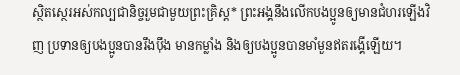ស្ថិតស្ថេរអស់កល្បជានិច្ចរួមជាមួយព្រះគ្រិស្ត* ព្រះអង្គនឹងលើកបងប្អូនឲ្យមានជំហរឡើងវិញ ប្រទានឲ្យបងប្អូនបានរឹងប៉ឹង មានកម្លាំង និងឲ្យបងប្អូនបានមាំមួនឥតរង្គើឡើយ។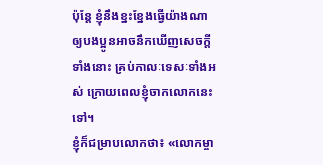ប៉ុន្តែ ខ្ញុំនឹងខ្នះខ្នែងធ្វើយ៉ាងណាឲ្យបងប្អូនអាចនឹកឃើញសេចក្ដីទាំងនោះ គ្រប់កាលៈទេសៈទាំងអស់ ក្រោយពេលខ្ញុំចាកលោកនេះទៅ។
ខ្ញុំក៏ជម្រាបលោកថា៖ «លោកម្ចា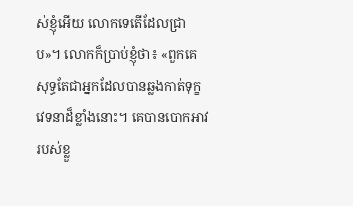ស់ខ្ញុំអើយ លោកទេតើដែលជ្រាប»។ លោកក៏ប្រាប់ខ្ញុំថា៖ «ពួកគេសុទ្ធតែជាអ្នកដែលបានឆ្លងកាត់ទុក្ខវេទនាដ៏ខ្លាំងនោះ។ គេបានបោកអាវរបស់ខ្លួ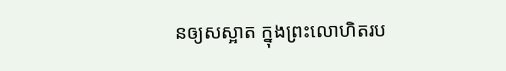នឲ្យសស្អាត ក្នុងព្រះលោហិតរប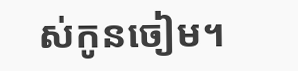ស់កូនចៀម។